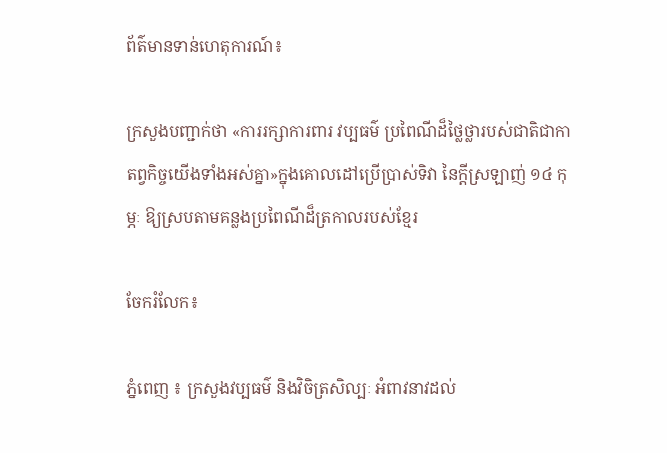ព័ត៌មានទាន់ហេតុការណ៍៖

ក្រសួងបញ្ជាក់ថា «ការរក្សាការពារ វប្បធម៌ ប្រពៃណីដ៏ថ្លៃថ្លារបស់ជាតិជាកាតព្វកិច្ចយើងទាំងអស់គ្នា»ក្នុងគោលដៅប្រើប្រាស់ទិវា នៃក្ដីស្រឡាញ់ ១៤ កុម្ភៈ ឱ្យស្របតាមគន្លងប្រពៃណីដ៏ត្រកាលរបស់ខ្មែរ

ចែករំលែក៖

ភ្នំពេញ ៖ ក្រសួងវប្បធម៌ និងវិចិត្រសិល្បៈ អំពាវនាវដល់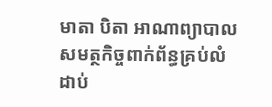មាតា បិតា អាណាព្យាបាល សមត្ថកិច្ចពាក់ព័ន្ធគ្រប់លំដាប់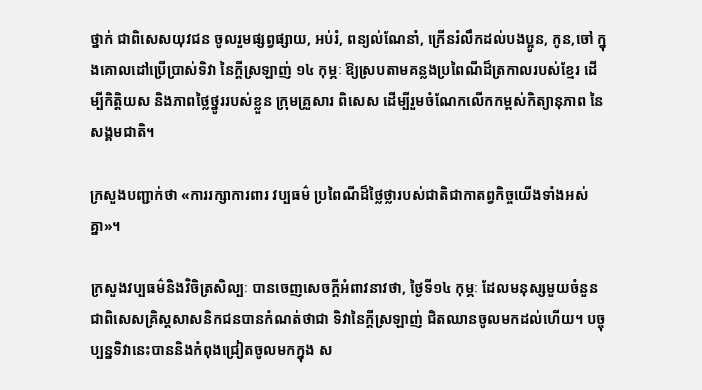ថ្នាក់ ជាពិសេសយុវជន ចូលរួមផ្សព្វផ្សាយ, អប់រំ, ពន្យល់ណែនាំ, ក្រើនរំលឹកដល់បងប្អូន, កូន,ចៅ ក្នុងគោលដៅប្រើប្រាស់ទិវា នៃក្ដីស្រឡាញ់ ១៤ កុម្ភៈ ឱ្យស្របតាមគន្លងប្រពៃណីដ៏ត្រកាលរបស់ខ្មែរ ដើម្បីកិត្តិយស និងភាពថ្លៃថ្នូររបស់ខ្លួន ក្រុមគ្រួសារ ពិសេស ដើម្បីរួមចំណែកលើកកម្ពស់កិត្យានុភាព នៃសង្គមជាតិ។

ក្រសួងបញ្ជាក់ថា «ការរក្សាការពារ វប្បធម៌ ប្រពៃណីដ៏ថ្លៃថ្លារបស់ជាតិជាកាតព្វកិច្ចយើងទាំងអស់គ្នា»។

ក្រសួងវប្បធម៌និងវិចិត្រសិល្បៈ បានចេញសេចក្តីអំពាវនាវថា, ថ្ងៃទី១៤ កុម្ភៈ ដែលមនុស្សមួយចំនួន ជាពិសេសគ្រិស្តសាសនិកជនបានកំណត់ថាជា ទិវានៃក្តីស្រឡាញ់ ជិតឈានចូលមកដល់ហើយ។ បច្ចុប្បន្នទិវានេះបាននិងកំពុងជ្រៀតចូលមកក្នុង ស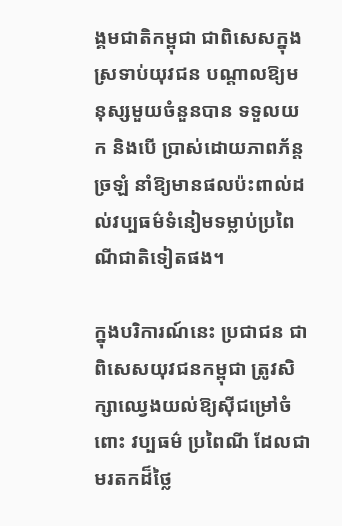ង្គមជាតិកម្ពុជា ជាពិសេសក្នុងស្រទាប់យុវជន បណ្តាលឱ្យមនុស្សមួយចំនួនបាន ទទួលយក និងបើ ប្រាស់ដោយភាពភ័ន្តច្រឡំ នាំឱ្យមានផលប៉ះពាល់ដល់វប្បធម៌ទំនៀមទម្លាប់ប្រពៃណីជាតិទៀតផង។

ក្នុងបរិការណ៍នេះ ប្រជាជន ជាពិសេសយុវជនកម្ពុជា ត្រូវសិក្សាឈ្វេងយល់ឱ្យស៊ីជម្រៅចំពោះ វប្បធម៌ ប្រពៃណី ដែលជាមរតកដ៏ថ្លៃ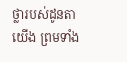ថ្លារបស់ដូនតាយើង ព្រមទាំង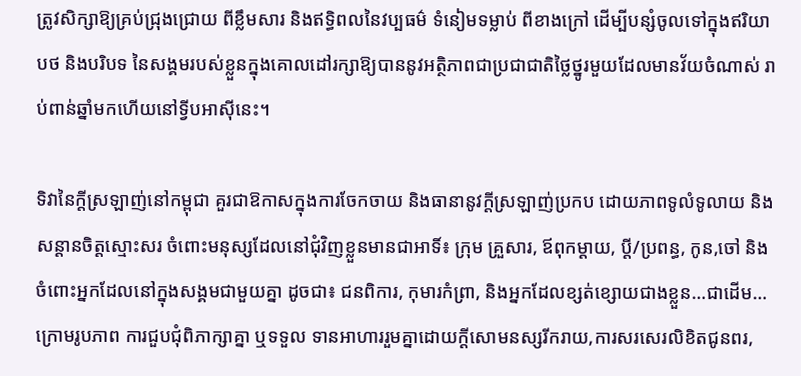ត្រូវសិក្សាឱ្យគ្រប់ជ្រុងជ្រោយ ពីខ្លឹមសារ និងឥទ្ធិពលនៃវប្បធម៌ ទំនៀមទម្លាប់ ពីខាងក្រៅ ដើម្បីបន្សំចូលទៅក្នុងឥរិយាបថ និងបរិបទ នៃសង្គមរបស់ខ្លួនក្នុងគោលដៅរក្សាឱ្យបាននូវអត្ថិភាពជាប្រជាជាតិថ្លៃថ្នូរមួយដែលមានវ័យចំណាស់ រាប់ពាន់ឆ្នាំមកហើយនៅទ្វីបអាស៊ីនេះ។

ទិវានៃក្តីស្រឡាញ់នៅកម្ពុជា គួរជាឱកាសក្នុងការចែកចាយ និងធានានូវក្តីស្រឡាញ់ប្រកប ដោយភាពទូលំទូលាយ និងសន្តានចិត្តស្មោះសរ ចំពោះមនុស្សដែលនៅជុំវិញខ្លួនមានជាអាទិ៍៖ ក្រុម គ្រួសារ, ឪពុកម្តាយ, ប្ដី/ប្រពន្ធ, កូន,ចៅ និងចំពោះអ្នកដែលនៅក្នុងសង្គមជាមួយគ្នា ដូចជា៖ ជនពិការ, កុមារកំព្រា, និងអ្នកដែលខ្សត់ខ្សោយជាងខ្លួន…ជាដើម… ក្រោមរូបភាព ការជួបជុំពិភាក្សាគ្នា ឬទទួល ទានអាហាររួមគ្នាដោយក្តីសោមនស្សរីករាយ,ការសរសេរលិខិតជូនពរ,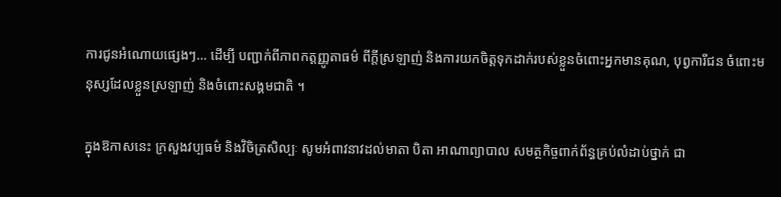ការជូនអំណោយផ្សេងៗ… ដើម្បី បញ្ជាក់ពីភាពកត្តញ្ញូតាធម៌ ពីក្តីស្រឡាញ់ និងការយកចិត្តទុកដាក់របស់ខ្លួនចំពោះអ្នកមានគុណ, បុព្វការីជន ចំពោះមនុស្សដែលខ្លួនស្រឡាញ់ និងចំពោះសង្គមជាតិ ។

ក្នុងឱកាសនេះ ក្រសួងវប្បធម៌ និងវិចិត្រសិល្បៈ សូមអំពាវនាវដល់មាតា បិតា អាណាព្យាបាល សមត្ថកិច្ចពាក់ព័ន្ធគ្រប់លំដាប់ថ្នាក់ ជា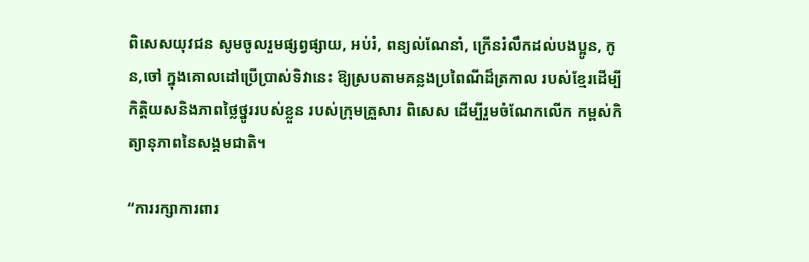ពិសេសយុវជន សូមចូលរួមផ្សព្វផ្សាយ, អប់រំ, ពន្យល់ណែនាំ, ក្រើនរំលឹកដល់បងប្អូន, កូន,ចៅ ក្នុងគោលដៅប្រើប្រាស់ទិវានេះ ឱ្យស្របតាមគន្លងប្រពៃណីដ៏ត្រកាល របស់ខ្មែរដើម្បីកិត្តិយសនិងភាពថ្លៃថ្នូររបស់ខ្លួន របស់ក្រុមគ្រួសារ ពិសេស ដើម្បីរួមចំណែកលើក កម្ពស់កិត្យានុភាពនៃសង្គមជាតិ។

“ការរក្សាការពារ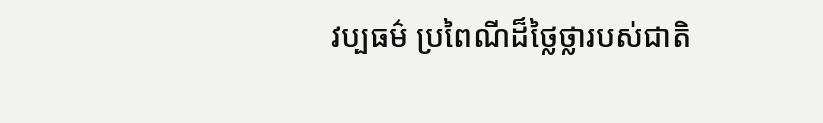វប្បធម៌ ប្រពៃណីដ៏ថ្លៃថ្លារបស់ជាតិ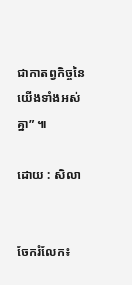ជាកាតព្វកិច្ចនៃយើងទាំងអស់គ្នា” ៕

ដោយ : សិលា


ចែករំលែក៖